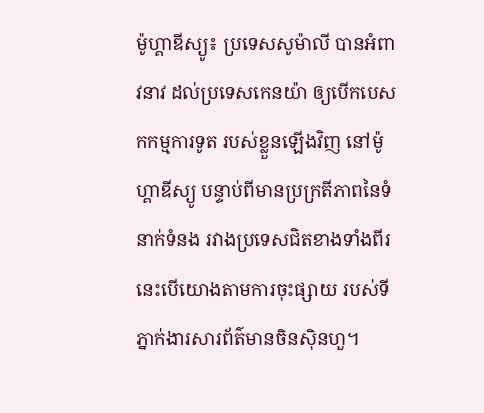ម៉ូហ្គាឌីស្យូ៖ ប្រទេសសូម៉ាលី បានអំពាវនាវ ដល់ប្រទេសកេនយ៉ា ឲ្យបើកបេសកកម្មការទូត របស់ខ្លួនឡើងវិញ នៅម៉ូហ្គាឌីស្យូ បន្ទាប់ពីមានប្រក្រតីភាពនៃទំនាក់ទំនង រវាងប្រទេសជិតខាងទាំងពីរ នេះបើយោងតាមការចុះផ្សាយ របស់ទីភ្នាក់ងារសារព័ត៌មានចិនស៊ិនហួ។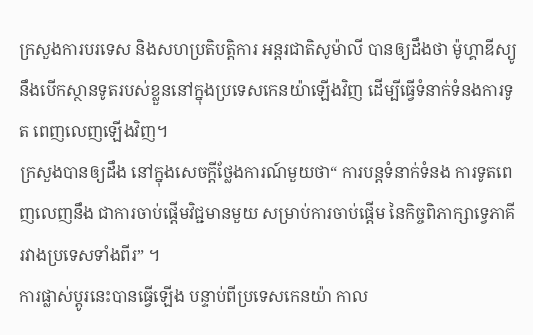ក្រសួងការបរទេស និងសហប្រតិបត្តិការ អន្តរជាតិសូម៉ាលី បានឲ្យដឹងថា ម៉ូហ្គាឌីស្យូ នឹងបើកស្ថានទូតរបស់ខ្លួននៅក្នុងប្រទេសកេនយ៉ាឡើងវិញ ដើម្បីធ្វើទំនាក់ទំនងការទូត ពេញលេញឡើងវិញ។
ក្រសួងបានឲ្យដឹង នៅក្នុងសេចក្តីថ្លែងការណ៍មួយថា“ ការបន្តទំនាក់ទំនង ការទូតពេញលេញនឹង ជាការចាប់ផ្តើមវិជ្ជមានមួយ សម្រាប់ការចាប់ផ្តើម នៃកិច្ចពិភាក្សាទ្វេភាគី រវាងប្រទេសទាំងពីរ” ។
ការផ្លាស់ប្តូរនេះបានធ្វើឡើង បន្ទាប់ពីប្រទេសកេនយ៉ា កាល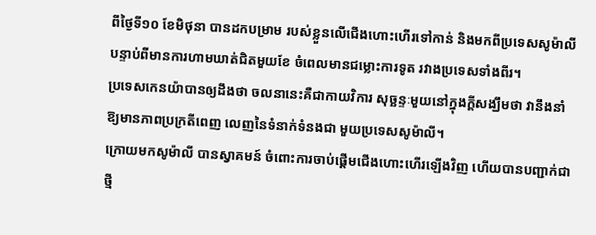ពីថ្ងៃទី១០ ខែមិថុនា បានដកបម្រាម របស់ខ្លួនលើជើងហោះហើរទៅកាន់ និងមកពីប្រទេសសូម៉ាលី បន្ទាប់ពីមានការហាមឃាត់ជិតមួយខែ ចំពេលមានជម្លោះការទូត រវាងប្រទេសទាំងពីរ។
ប្រទេសកេនយ៉ាបានឲ្យដឹងថា ចលនានេះគឺជាកាយវិការ សុច្ឆន្ទៈមួយនៅក្នុងក្តីសង្ឃឹមថា វានឹងនាំឱ្យមានភាពប្រក្រតីពេញ លេញនៃទំនាក់ទំនងជា មួយប្រទេសសូម៉ាលី។
ក្រោយមកសូម៉ាលី បានស្វាគមន៍ ចំពោះការចាប់ផ្តើមជើងហោះហើរឡើងវិញ ហើយបានបញ្ជាក់ជាថ្មី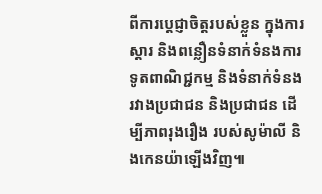ពីការប្តេជ្ញាចិត្តរបស់ខ្លួន ក្នុងការស្តារ និងពន្លឿនទំនាក់ទំនងការទូតពាណិជ្ជកម្ម និងទំនាក់ទំនងរវាងប្រជាជន និងប្រជាជន ដើម្បីភាពរុងរឿង របស់សូម៉ាលី និងកេនយ៉ាឡើងវិញ៕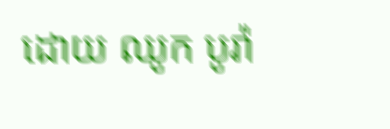ដោយ ឈូក បូរ៉ា